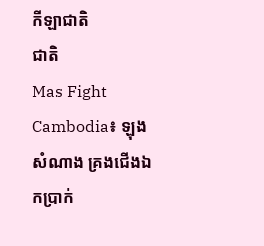កីឡាជាតិ
ជាតិ
Mas Fight Cambodia៖ ឡុង សំណាង គ្រងជើងឯកប្រាក់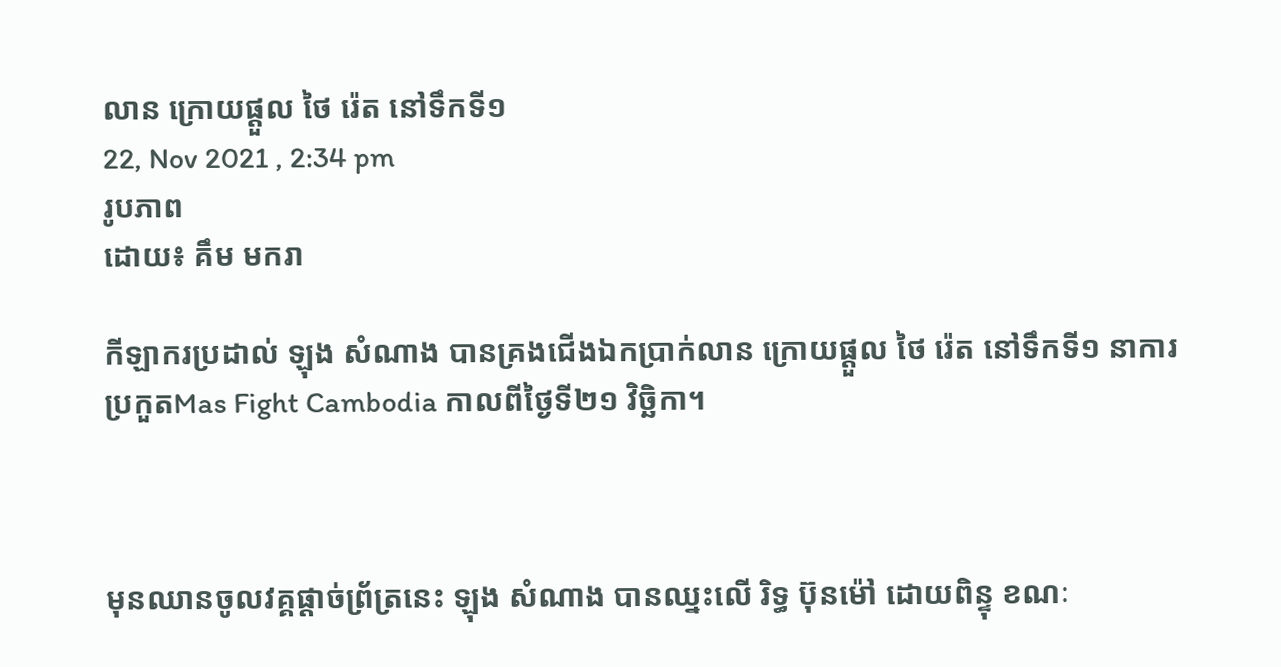លាន ក្រោយផ្ដួល ថៃ រ៉េត នៅទឹកទី១
22, Nov 2021 , 2:34 pm
រូបភាព
ដោយ៖ គឹម មករា

កីឡាករប្រដាល់ ឡុង សំណាង បានគ្រងជើងឯកប្រាក់លាន ក្រោយផ្ដួល ថៃ រ៉េត នៅទឹកទី១ នាការប្រកួតMas Fight Cambodia កាលពីថ្ងៃទី២១ វិច្ឆិកា។



មុនឈានចូលវគ្គផ្ដាច់ព្រ័ត្រនេះ ឡុង សំណាង បានឈ្នះលើ រិទ្ធ ប៊ុនម៉ៅ ដោយពិន្ទុ ខណៈ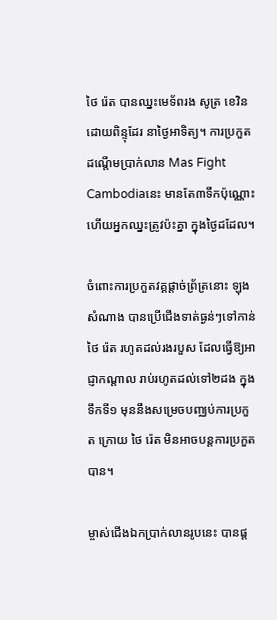ថៃ រ៉េត បានឈ្នះមេទ័ពរង សូត្រ ខេវិន ដោយពិន្ទុដែរ នាថ្ងៃអាទិត្យ។ ការប្រកួតដណ្ដើមប្រាក់លាន Mas Fight Cambodiaនេះ មានតែ៣ទឹកប៉ុណ្ណោះ ហើយអ្នកឈ្នះត្រូវប៉ះគ្នា ក្នុងថ្ងៃដដែល។

ចំពោះការប្រកួតវគ្គផ្ដាច់ព្រ័ត្រនោះ ឡុង សំណាង បានប្រើជើងទាត់ធ្ងន់ៗទៅកាន់ ថៃ រ៉េត រហូតដល់រងរបួស ដែលធ្វើឱ្យអាជ្ញាកណ្ដាល រាប់រហូតដល់ទៅ២ដង ក្នុងទឹកទី១ មុននឹងសម្រេចបញ្ឈប់ការប្រកួត ក្រោយ ថៃ រ៉េត មិនអាចបន្តការប្រកួតបាន។

ម្ចាស់ជើងឯកប្រាក់លានរូបនេះ បានផ្ដ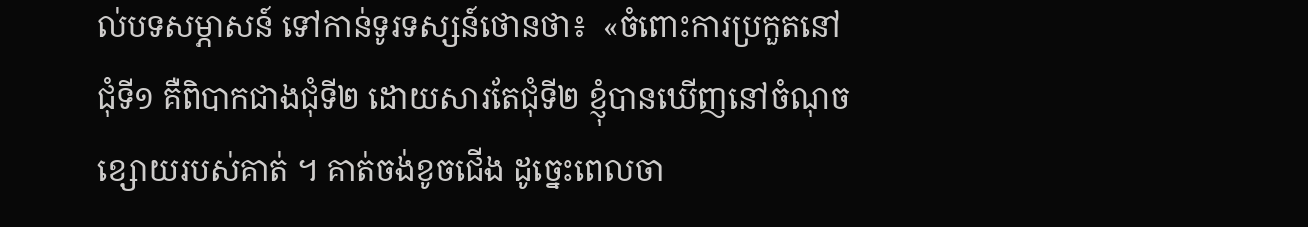ល់បទសម្ភាសន៍ ទៅកាន់ទូរទស្សន៍ថោនថា៖  «ចំពោះការប្រកួតនៅជុំទី១ គឺពិបាកជាងជុំទី២ ដោយសារតែជុំទី២ ខ្ញុំបានឃើញនៅចំណុចខ្សោយរបស់គាត់ ។ គាត់ចង់ខូចជើង ដូច្នេះពេលចា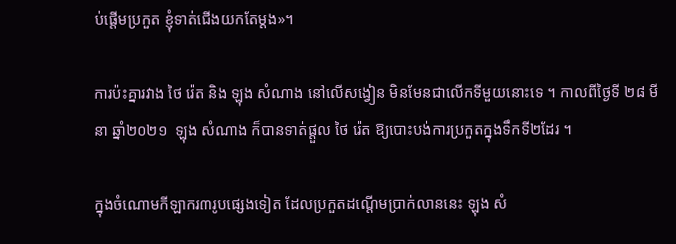ប់ផ្ដើមប្រកួត ខ្ញុំទាត់ជើងយកតែម្ដង»។

ការប៉ះគ្នារវាង ថៃ រ៉េត និង ឡុង សំណាង នៅលើសង្វៀន មិនមែនជាលើកទីមួយនោះទេ ។ កាលពីថ្ងៃទី ២៨ មីនា ឆ្នាំ២០២១  ឡុង សំណាង ក៏បានទាត់ផ្ដួល ថៃ រ៉េត ឱ្យបោះបង់ការប្រកួតក្នុងទឹកទី២ដែរ ។

ក្នុងចំណោមកីឡាករ៣រូបផ្សេងទៀត ដែលប្រកួតដណ្ដើមប្រាក់លាននេះ ឡុង សំ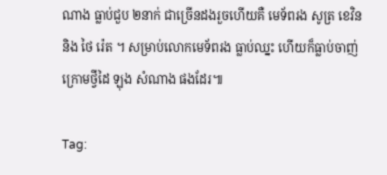ណាង ធ្លាប់ជួប ២នាក់ ជាច្រើនដងរួចហើយគឺ មេទ័ពរង សូត្រ ខេវិន និង ថៃ រ៉េត ។ សម្រាប់លោកមេទ័ពរង ធ្លាប់ឈ្នះ ហើយក៏ធ្លាប់ចាញ់ ក្រោមថ្វីដៃ ឡុង សំណាង ផងដែរ៕

Tag: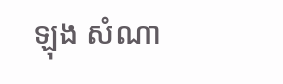ឡុង សំណា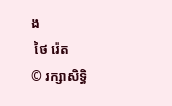ង
 ថៃ រ៉េត
© រក្សាសិទ្ធិ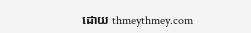ដោយ thmeythmey.com